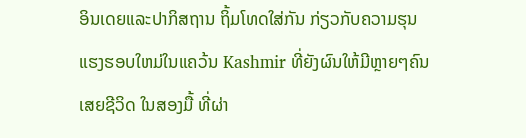ອິນເດຍແລະປາກິສຖານ ຖິ້ມໂທດໃສ່ກັນ ກ່ຽວກັບຄວາມຮຸນ
ແຮງຮອບໃຫມ່ໃນແຄວ້ນ Kashmir ທີ່ຍັງຜົນໃຫ້ມີຫຼາຍໆຄົນ
ເສຍຊີວິດ ໃນສອງມື້ ທີ່ຜ່າ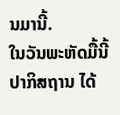ນມານີ້.
ໃນວັນພະຫັດມື້ນີ້ ປາກິສຖານ ໄດ້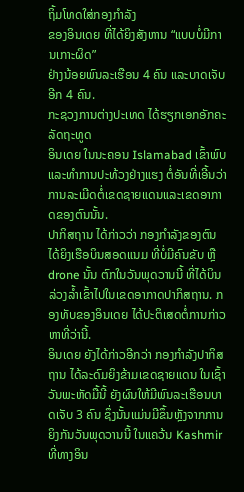ຖິ້ມໂທດໃສ່ກອງກຳລັງ
ຂອງອິນເດຍ ທີ່ໄດ້ຍິງສັງຫານ “ແບບບໍ່ມີການເກາະຜິດ”
ຢ່າງນ້ອຍພົນລະເຮືອນ 4 ຄົນ ແລະບາດເຈັບອີກ 4 ຄົນ.
ກະຊວງການຕ່າງປະເທດ ໄດ້ຮຽກເອກອັກຄະລັດຖະທູດ
ອິນເດຍ ໃນນະຄອນ Islamabad ເຂົ້າພົບ ແລະທຳການປະທ້ວງຢ່າງແຮງ ຕໍ່ອັນທີ່ເອີ້ນວ່າ ການລະເມີດຕໍ່ເຂດຊາຍແດນແລະເຂດອາກາດຂອງຕົນນັ້ນ.
ປາກິສຖານ ໄດ້ກ່າວວ່າ ກອງກຳລັງຂອງຕົນ ໄດ້ຍິງເຮືອບິນສອດແນມ ທີ່ບໍ່ມີຄົນຂັບ ຫຼື drone ນັ້ນ ຕົກໃນວັນພຸດວານນີ້ ທີ່ໄດ້ບິນລ່ວງລ້ຳເຂົ້າໄປໃນເຂດອາກາດປາກິສຖານ. ກອງທັບຂອງອິນເດຍ ໄດ້ປະຕິເສດຕໍ່ການກ່າວຫາທີ່ວ່ານີ້.
ອິນເດຍ ຍັງໄດ້ກ່າວອີກວ່າ ກອງກຳລັງປາກິສຖານ ໄດ້ລະດົມຍິງຂ້າມເຂດຊາຍແດນ ໃນເຊົ້າວັນພະຫັດມື້ນີ້ ຍັງຜົນໃຫ້ມີພົນລະເຮືອນບາດເຈັບ 3 ຄົນ ຊຶ່ງນັ້ນແມ່ນມີຂຶ້ນຫຼັງຈາກການຍິງກັນວັນພຸດວານນີ້ ໃນແຄວ້ນ Kashmir ທີ່ທາງອິນ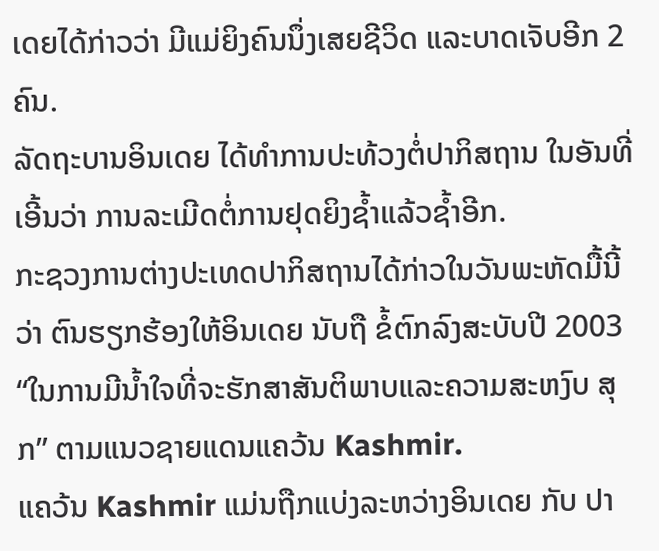ເດຍໄດ້ກ່າວວ່າ ມີແມ່ຍິງຄົນນຶ່ງເສຍຊີວິດ ແລະບາດເຈັບອີກ 2 ຄົນ.
ລັດຖະບານອິນເດຍ ໄດ້ທຳການປະທ້ວງຕໍ່ປາກິສຖານ ໃນອັນທີ່ເອີ້ນວ່າ ການລະເມີດຕໍ່ການຢຸດຍິງຊ້ຳແລ້ວຊ້ຳອີກ.
ກະຊວງການຕ່າງປະເທດປາກິສຖານໄດ້ກ່າວໃນວັນພະຫັດມື້ນີ້ວ່າ ຕົນຮຽກຮ້ອງໃຫ້ອິນເດຍ ນັບຖື ຂໍ້ຕົກລົງສະບັບປີ 2003 “ໃນການມີນ້ຳໃຈທີ່ຈະຮັກສາສັນຕິພາບແລະຄວາມສະຫງົບ ສຸກ” ຕາມແນວຊາຍແດນແຄວ້ນ Kashmir.
ແຄວ້ນ Kashmir ແມ່ນຖືກແບ່ງລະຫວ່າງອິນເດຍ ກັບ ປາ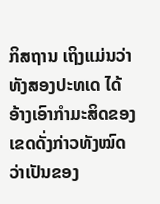ກິສຖານ ເຖິງແມ່ນວ່າ ທັງສອງປະທເດ ໄດ້ອ້າງເອົາກຳມະສິດຂອງເຂດດັ່ງກ່າວທັງໝົດ ວ່າເປັນຂອງ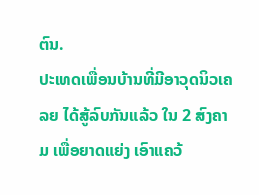ຕົນ.
ປະເທດເພື່ອນບ້ານທີ່ມີອາວຸດນິວເຄລຍ ໄດ້ສູ້ລົບກັນແລ້ວ ໃນ 2 ສົງຄາມ ເພື່ອຍາດແຍ່ງ ເອົາແຄວ້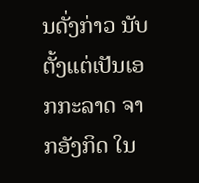ນດັ່ງກ່າວ ນັບຕັ້ງແຕ່ເປັນເອກກະລາດ ຈາກອັງກິດ ໃນ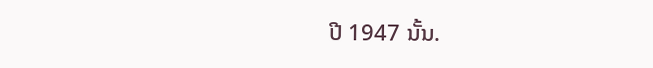ປີ 1947 ນັ້ນ.